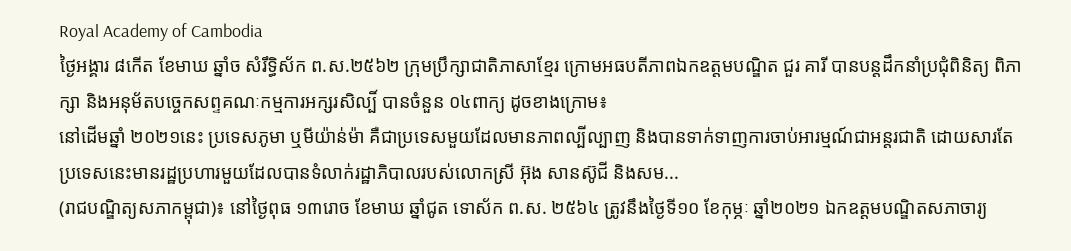Royal Academy of Cambodia
ថ្ងៃអង្គារ ៨កើត ខែមាឃ ឆ្នាំច សំរឹទ្ធិស័ក ព.ស.២៥៦២ ក្រុមប្រឹក្សាជាតិភាសាខ្មែរ ក្រោមអធបតីភាពឯកឧត្តមបណ្ឌិត ជួរ គារី បានបន្តដឹកនាំប្រជុំពិនិត្យ ពិភាក្សា និងអនុម័តបច្ចេកសព្ទគណៈកម្មការអក្សរសិល្បិ៍ បានចំនួន ០៤ពាក្យ ដូចខាងក្រោម៖
នៅដើមឆ្នាំ ២០២១នេះ ប្រទេសភូមា ឬមីយ៉ាន់ម៉ា គឺជាប្រទេសមួយដែលមានភាពល្បីល្បាញ និងបានទាក់ទាញការចាប់អារម្មណ៍ជាអន្តរជាតិ ដោយសារតែប្រទេសនេះមានរដ្ឋប្រហារមួយដែលបានទំលាក់រដ្ឋាភិបាលរបស់លោកស្រី អ៊ុង សានស៊ូជី និងសម...
(រាជបណ្ឌិត្យសភាកម្ពុជា)៖ នៅថ្ងៃពុធ ១៣រោច ខែមាឃ ឆ្នាំជូត ទោស័ក ព.ស. ២៥៦៤ ត្រូវនឹងថ្ងៃទី១០ ខែកុម្ភៈ ឆ្នាំ២០២១ ឯកឧត្តមបណ្ឌិតសភាចារ្យ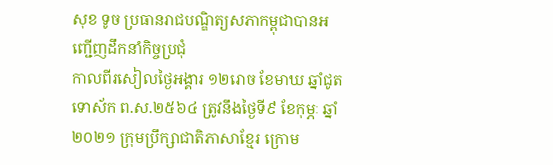សុខ ទូច ប្រធានរាជបណ្ឌិត្យសភាកម្ពុជាបានអញ្ជើញដឹកនាំកិច្ចប្រជុំ
កាលពីរសៀលថ្ងៃអង្គារ ១២រោច ខែមាឃ ឆ្នាំជូត ទោស័ក ព.ស.២៥៦៤ ត្រូវនឹងថ្ងៃទី៩ ខែកុម្ភៈ ឆ្នាំ២០២១ ក្រុមប្រឹក្សាជាតិភាសាខ្មែរ ក្រោម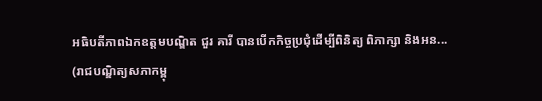អធិបតីភាពឯកឧត្តមបណ្ឌិត ជួរ គារី បានបើកកិច្ចប្រជុំដើម្បីពិនិត្យ ពិភាក្សា និងអន...
(រាជបណ្ឌិត្យសភាកម្ពុ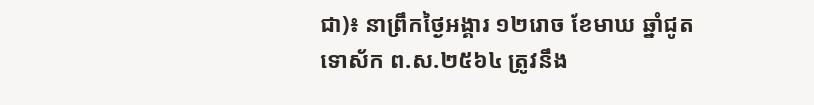ជា)៖ នាព្រឹកថ្ងៃអង្គារ ១២រោច ខែមាឃ ឆ្នាំជូត ទោស័ក ព.ស.២៥៦៤ ត្រូវនឹង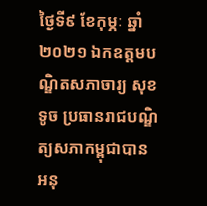ថ្ងៃទី៩ ខែកុម្ភៈ ឆ្នាំ២០២១ ឯកឧត្តមបណ្ឌិតសភាចារ្យ សុខ ទូច ប្រធានរាជបណ្ឌិត្យសភាកម្ពុជាបានអនុ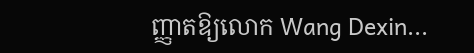ញ្ញាតឱ្យលោក Wang Dexin...